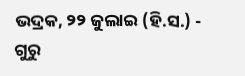ଭଦ୍ରକ, ୨୨ ଜୁଲାଇ (ହି.ସ.) - ଗୁରୁ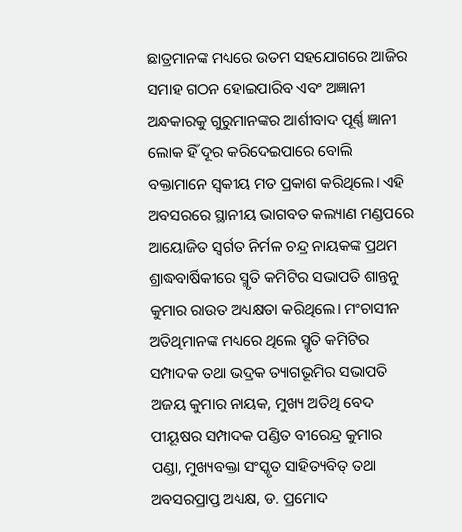ଛାତ୍ରମାନଙ୍କ ମଧ୍ୟରେ ଉତମ ସହଯୋଗରେ ଆଜିର ସମାହ ଗଠନ ହୋଇପାରିବ ଏବଂ ଅଜ୍ଞାନୀ ଅନ୍ଧକାରକୁ ଗୁରୁମାନଙ୍କର ଆର୍ଶୀବାଦ ପୂର୍ଣ୍ଣ ଜ୍ଞାନୀ ଲୋକ ହିଁ ଦୂର କରିଦେଇପାରେ ବୋଲି ବକ୍ତାମାନେ ସ୍ୱକୀୟ ମତ ପ୍ରକାଶ କରିଥିଲେ। ଏହି ଅବସରରେ ସ୍ଥାନୀୟ ଭାଗବତ କଲ୍ୟାଣ ମଣ୍ଡପରେ ଆୟୋଜିତ ସ୍ୱର୍ଗତ ନିର୍ମଳ ଚନ୍ଦ୍ର ନାୟକଙ୍କ ପ୍ରଥମ ଶ୍ରାଦ୍ଧବାର୍ଷିକୀରେ ସ୍ମୃତି କମିଟିର ସଭାପତି ଶାନ୍ତନୁ କୁମାର ରାଉତ ଅଧ୍ୟକ୍ଷତା କରିଥିଲେ। ମଂଚାସୀନ ଅତିଥିମାନଙ୍କ ମଧ୍ୟରେ ଥିଲେ ସ୍ମୃତି କମିଟିର ସମ୍ପାଦକ ତଥା ଭଦ୍ରକ ତ୍ୟାଗଭୂମିର ସଭାପତି ଅଜୟ କୁମାର ନାୟକ, ମୁଖ୍ୟ ଅତିଥି ବେଦ ପୀୟୂଷର ସମ୍ପାଦକ ପଣ୍ଡିତ ବୀରେନ୍ଦ୍ର କୁମାର ପଣ୍ଡା, ମୁଖ୍ୟବକ୍ତା ସଂସ୍କୃତ ସାହିତ୍ୟବିତ୍ ତଥା ଅବସରପ୍ରାପ୍ତ ଅଧ୍ୟକ୍ଷ, ଡ. ପ୍ରମୋଦ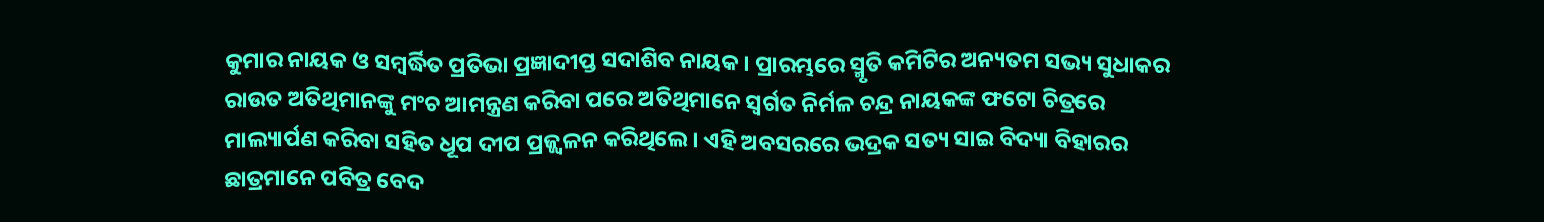କୁମାର ନାୟକ ଓ ସମ୍ବର୍ଦ୍ଧିତ ପ୍ରତିଭା ପ୍ରଜ୍ଞାଦୀପ୍ତ ସଦାଶିବ ନାୟକ। ପ୍ରାରମ୍ଭରେ ସ୍ମୃତି କମିଟିର ଅନ୍ୟତମ ସଭ୍ୟ ସୁଧାକର ରାଉତ ଅତିଥିମାନଙ୍କୁ ମଂଚ ଆମନ୍ତ୍ରଣ କରିବା ପରେ ଅତିଥିମାନେ ସ୍ୱର୍ଗତ ନିର୍ମଳ ଚନ୍ଦ୍ର ନାୟକଙ୍କ ଫଟୋ ଚିତ୍ରରେ ମାଲ୍ୟାର୍ପଣ କରିବା ସହିତ ଧୂପ ଦୀପ ପ୍ରଜ୍ଜ୍ୱଳନ କରିଥିଲେ। ଏହି ଅବସରରେ ଭଦ୍ରକ ସତ୍ୟ ସାଇ ବିଦ୍ୟା ବିହାରର ଛାତ୍ରମାନେ ପବିତ୍ର ବେଦ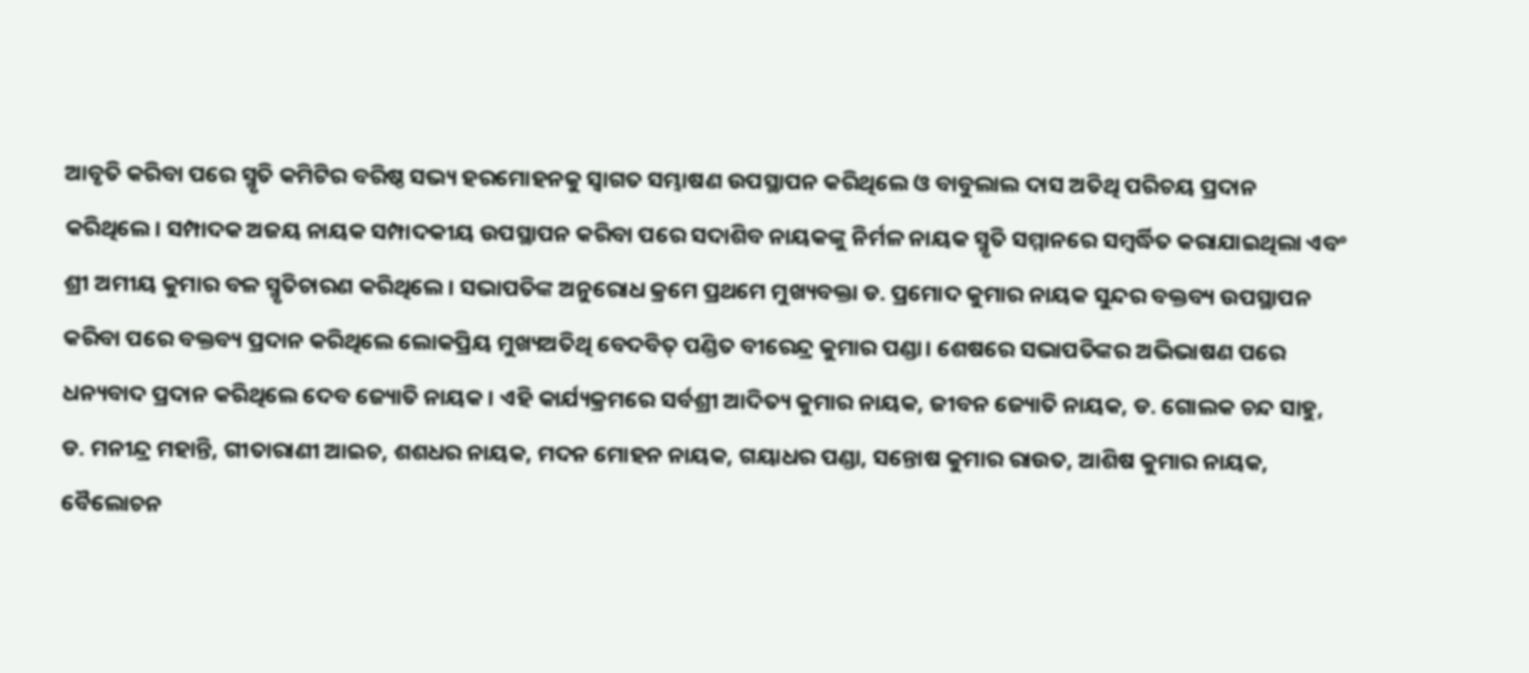ଆବୃତି କରିବା ପରେ ସ୍ମୃତି କମିଟିର ବରିଷ୍ଠ ସଭ୍ୟ ହରମୋହନକୁ ସ୍ୱାଗତ ସମ୍ଭାଷଣ ଉପସ୍ଥାପନ କରିଥିଲେ ଓ ବାବୁଲାଲ ଦାସ ଅତିଥି ପରିଚୟ ପ୍ରଦାନ କରିଥିଲେ। ସମ୍ପାଦକ ଅଜୟ ନାୟକ ସମ୍ପାଦକୀୟ ଉପସ୍ଥାପନ କରିବା ପରେ ସଦାଶିବ ନାୟକଙ୍କୁ ନିର୍ମଳ ନାୟକ ସ୍ମୃତି ସମ୍ମାନରେ ସମ୍ବର୍ଦ୍ଧିତ କରାଯାଇଥିଲା ଏବଂ ଶ୍ରୀ ଅମୀୟ କୁମାର ବଳ ସ୍ମୃତିଚାରଣ କରିଥିଲେ। ସଭାପତିଙ୍କ ଅନୁରୋଧ କ୍ରମେ ପ୍ରଥମେ ମୁଖ୍ୟବକ୍ତା ଡ. ପ୍ରମୋଦ କୁମାର ନାୟକ ସୁନ୍ଦର ବକ୍ତବ୍ୟ ଉପସ୍ଥାପନ କରିବା ପରେ ବକ୍ତବ୍ୟ ପ୍ରଦାନ କରିଥିଲେ ଲୋକପ୍ରିୟ ମୁଖ୍ୟଅତିଥି ବେଦବିତ୍ ପଣ୍ଡିତ ବୀରେନ୍ଦ୍ର କୁମାର ପଣ୍ଡା। ଶେଷରେ ସଭାପତିଙ୍କର ଅଭିଭାଷଣ ପରେ ଧନ୍ୟବାଦ ପ୍ରଦାନ କରିଥିଲେ ଦେବ ଜ୍ୟୋତି ନାୟକ। ଏହି କାର୍ଯ୍ୟକ୍ରମରେ ସର୍ବଶ୍ରୀ ଆଦିତ୍ୟ କୁମାର ନାୟକ, ଜୀବନ ଜ୍ୟୋତି ନାୟକ, ଡ. ଗୋଲକ ଚନ୍ଦ ସାହୁ, ଡ. ମନୀନ୍ଦ୍ର ମହାନ୍ତି, ଗୀତାରାଣୀ ଆଇଚ, ଶଶଧର ନାୟକ, ମଦନ ମୋହନ ନାୟକ, ଗୟାଧର ପଣ୍ଡା, ସନ୍ତୋଷ କୁମାର ରାଉତ, ଆଶିଷ କୁମାର ନାୟକ, ବୈଲୋଚନ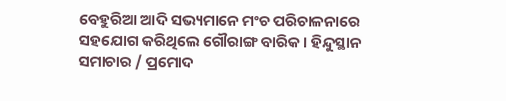ବେହୁରିଆ ଆଦି ସଭ୍ୟମାନେ ମଂଚ ପରିଚାଳନାରେ ସହଯୋଗ କରିଥିଲେ ଗୌରାଙ୍ଗ ବାରିକ। ହିନ୍ଦୁସ୍ଥାନ ସମାଚାର / ପ୍ରମୋଦ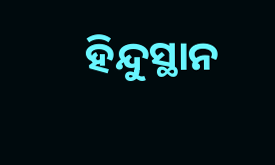ହିନ୍ଦୁସ୍ଥାନ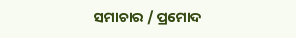ସମାଚାର / ପ୍ରମୋଦ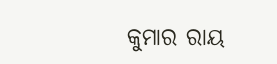କୁମାର ରାୟ